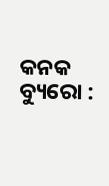କନକ ବ୍ୟୁରୋ :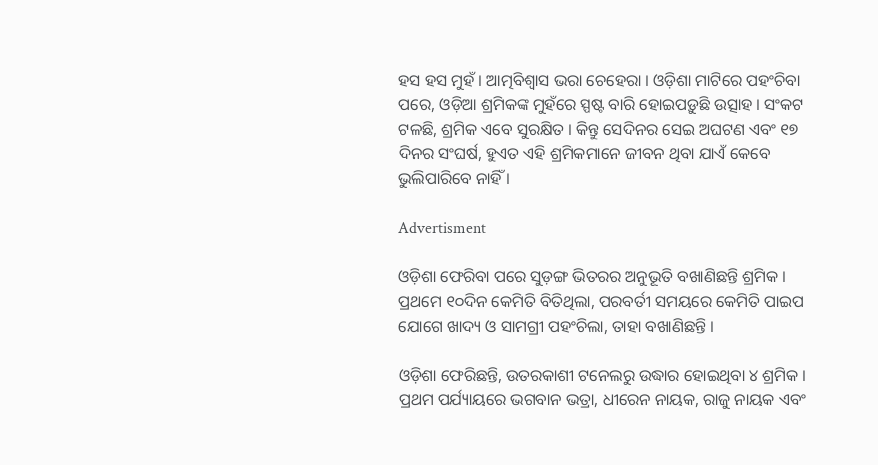ହସ ହସ ମୁହଁ । ଆତ୍ମବିଶ୍ୱାସ ଭରା ଚେହେରା । ଓଡ଼ିଶା ମାଟିରେ ପହଂଚିବା ପରେ, ଓଡ଼ିଆ ଶ୍ରମିକଙ୍କ ମୁହଁରେ ସ୍ପଷ୍ଟ ବାରି ହୋଇପଡ଼ୁଛି ଉତ୍ସାହ । ସଂକଟ ଟଳଛି, ଶ୍ରମିକ ଏବେ ସୁରକ୍ଷିତ । କିନ୍ତୁ ସେଦିନର ସେଇ ଅଘଟଣ ଏବଂ ୧୭ ଦିନର ସଂଘର୍ଷ, ହୁଏତ ଏହି ଶ୍ରମିକମାନେ ଜୀବନ ଥିବା ଯାଏଁ କେବେ ଭୁଲିପାରିବେ ନାହିଁ ।

Advertisment

ଓଡ଼ିଶା ଫେରିବା ପରେ ସୁଡ଼ଙ୍ଗ ଭିତରର ଅନୁଭୂତି ବଖାଣିଛନ୍ତି ଶ୍ରମିକ । ପ୍ରଥମେ ୧୦ଦିନ କେମିତି ବିତିଥିଲା, ପରବର୍ତୀ ସମୟରେ କେମିତି ପାଇପ ଯୋଗେ ଖାଦ୍ୟ ଓ ସାମଗ୍ରୀ ପହଂଚିଲା, ତାହା ବଖାଣିଛନ୍ତି ।

ଓଡ଼ିଶା ଫେରିଛନ୍ତି, ଉତରକାଶୀ ଟନେଲରୁ ଉଦ୍ଧାର ହୋଇଥିବା ୪ ଶ୍ରମିକ । ପ୍ରଥମ ପର୍ଯ୍ୟାୟରେ ଭଗବାନ ଭତ୍ରା, ଧୀରେନ ନାୟକ, ରାଜୁ ନାୟକ ଏବଂ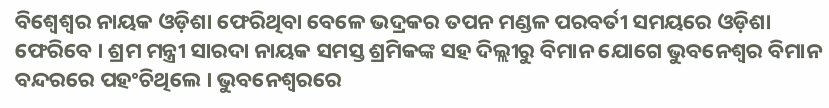ବିଶ୍ୱେଶ୍ୱର ନାୟକ ଓଡ଼ିଶା ଫେରିଥିବା ବେଳେ ଭଦ୍ରକର ତପନ ମଣ୍ଡଳ ପରବର୍ତୀ ସମୟରେ ଓଡ଼ିଶା ଫେରିବେ । ଶ୍ରମ ମନ୍ତ୍ରୀ ସାରଦା ନାୟକ ସମସ୍ତ ଶ୍ରମିକଙ୍କ ସହ ଦିଲ୍ଲୀରୁ ବିମାନ ଯୋଗେ ଭୁବନେଶ୍ୱର ବିମାନ ବନ୍ଦରରେ ପହଂଚିଥିଲେ । ଭୁବନେଶ୍ୱରରେ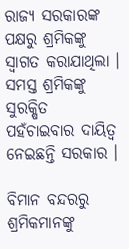ରାଜ୍ୟ ସରକାରଙ୍କ ପକ୍ଷରୁ ଶ୍ରମିକଙ୍କୁ ସ୍ୱାଗତ କରାଯାଥିଲା । ସମସ୍ତ ଶ୍ରମିକଙ୍କୁ ସୁରକ୍ଷିତ ପହଁଚାଇବାର ଦାୟିତ୍ୱ ନେଇଛନ୍ତି ସରକାର ।

ବିମାନ ବନ୍ଦରରୁ ଶ୍ରମିକମାନଙ୍କୁ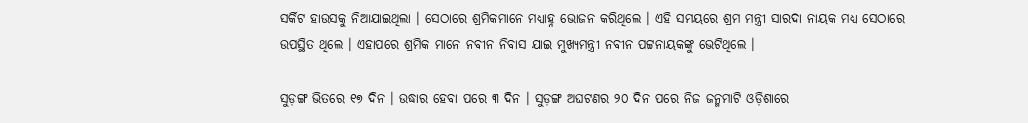ସର୍କିଟ ହାଉସକୁ ନିଆଯାଇଥିଲା । ସେଠାରେ ଶ୍ରମିକମାନେ ମଧ୍ୟାହ୍ନ ଭୋଜନ କରିଥିଲେ । ଏହି ସମୟରେ ଶ୍ରମ ମନ୍ତ୍ରୀ ସାରଦା ନାୟକ ମଧ୍ୟ ସେଠାରେ ଉପସ୍ଥିତ ଥିଲେ । ଏହାପରେ ଶ୍ରମିକ ମାନେ ନବୀନ ନିବାସ ଯାଇ ମୁଖ୍ୟମନ୍ତ୍ରୀ ନବୀନ ପଟ୍ଟନାୟକଙ୍କୁ ଭେଟିଥିଲେ ।

ସୁଡ଼ଙ୍ଗ ଭିତରେ ୧୭ ଦିନ । ଉଦ୍ଧାର ହେବା ପରେ ୩ ଦିନ । ସୁଡ଼ଙ୍ଗ ଅଘଟଣର ୨୦ ଦିନ ପରେ ନିଜ ଜନ୍ମମାଟି ଓଡ଼ିଶାରେ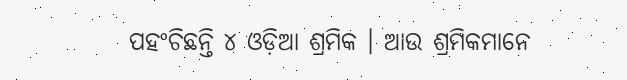ପହଂଚିଛନ୍ତି ୪ ଓଡ଼ିଆ ଶ୍ରମିକ । ଆଉ ଶ୍ରମିକମାନେ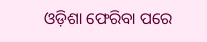ଓଡ଼ିଶା ଫେରିବା ପରେ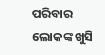ପରିବାର ଲୋକଙ୍କ ଖୁସି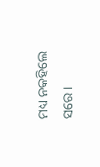ମଧ୍ୟ ନକହିଲେ ସରେ ।